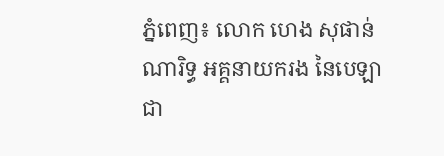ភ្នំពេញ៖ លោក ហេង សុផាន់ណារិទ្ធ អគ្គនាយករង នៃបេឡាជា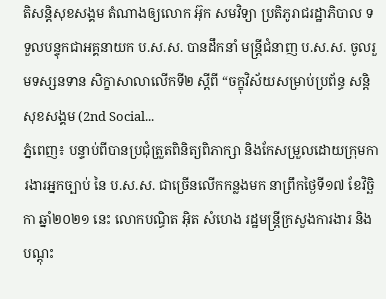តិសន្តិសុខសង្គម តំណាងឲ្យលោក អ៊ុក សមវិទ្យា ប្រតិភូរាជរដ្ឋាភិបាល ទទួលបន្ទុកជាអគ្គនាយក ប.ស.ស. បានដឹកនាំ មន្រ្តីជំនាញ ប.ស.ស. ចូលរួមទស្សនទាន សិក្ខាសាលាលើកទី២ ស្តីពី “ចក្ខុវិស័យសម្រាប់ប្រព័ន្ធ សន្តិសុខសង្គម (2nd Social...
ភ្នំពេញ៖ បន្ទាប់ពីបានប្រជុំត្រួតពិនិត្យពិភាក្សា និងកែសម្រួលដោយក្រុមការងារអ្នកច្បាប់ នៃ ប.ស.ស. ជាច្រើនលើកកន្លងមក នាព្រឹកថ្ងៃទី១៧ ខែវិច្ឆិកា ឆ្នាំ២០២១ នេះ លោកបណ្ធិត អ៊ិត សំហេង រដ្ឋមន្ត្រីក្រសួងការងារ និងបណ្តុះ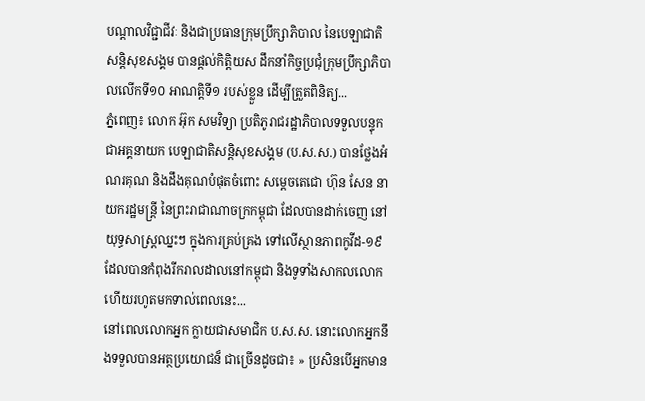បណ្តាលវិជ្ជាជីវៈ និងជាប្រធានក្រុមប្រឹក្សាភិបាល នៃបេឡាជាតិសន្តិសុខសង្គម បានផ្ដល់កិត្តិយស ដឹកនាំកិច្ចប្រជុំក្រុមប្រឹក្សាភិបាលលើកទី១០ អាណត្តិទី១ របស់ខ្លួន ដើម្បីត្រួតពិនិត្យ...
ភ្នំពេញ៖ លោក អ៊ុក សមវិទ្យា ប្រតិភូរាជរដ្ឋាភិបាលទទួលបន្ទុក ជាអគ្គនាយក បេឡាជាតិសន្តិសុខសង្គម (ប.ស.ស.) បានថ្លែងអំណរគុណ និងដឹងគុណបំផុតចំពោះ សម្តេចតេជោ ហ៊ុន សែន នាយករដ្ឋមន្រ្តី នៃព្រះរាជាណាចក្រកម្ពុជា ដែលបានដាក់ចេញ នៅយុទ្ធសាស្រ្តឈ្នះៗ ក្នុងការគ្រប់គ្រង ទៅលើស្ថានភាពកូវីដ-១៩ ដែលបានកំពុងរីករាលដាលនៅកម្ពុជា និងទូទាំងសាកលលោក ហើយរហូតមកទាល់ពេលនេះ...
នៅពេលលោកអ្នក ក្លាយជាសមាជិក ប.ស.ស. នោះលោកអ្នកនឹងទទួលបានអត្ថប្រយោជន៏ ជាច្រើនដូចជា៖ » ប្រសិនបើអ្នកមាន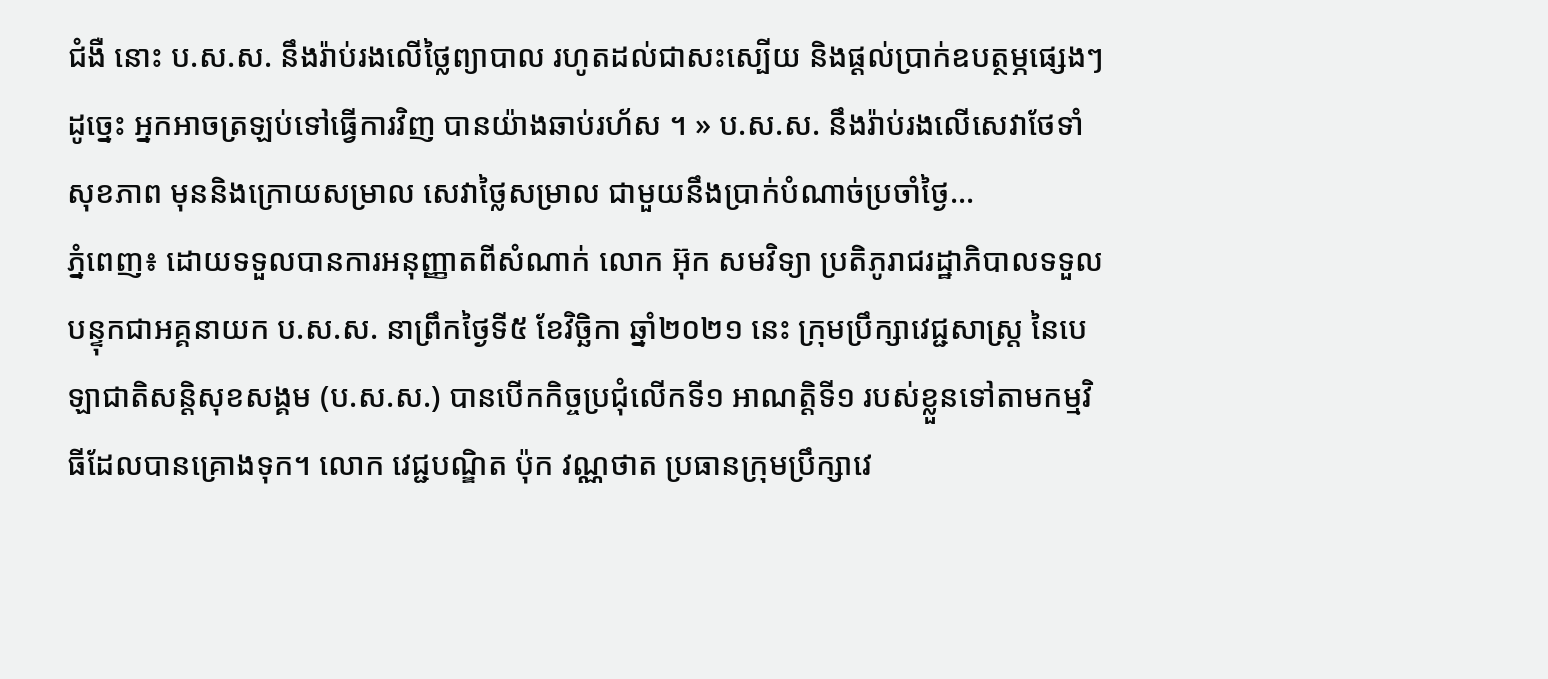ជំងឺ នោះ ប.ស.ស. នឹងរ៉ាប់រងលើថ្លៃព្យាបាល រហូតដល់ជាសះស្បើយ និងផ្ដល់ប្រាក់ឧបត្ថម្ភផ្សេងៗ ដូច្នេះ អ្នកអាចត្រឡប់ទៅធ្វើការវិញ បានយ៉ាងឆាប់រហ័ស ។ » ប.ស.ស. នឹងរ៉ាប់រងលើសេវាថែទាំសុខភាព មុននិងក្រោយសម្រាល សេវាថ្លៃសម្រាល ជាមួយនឹងប្រាក់បំណាច់ប្រចាំថ្ងៃ...
ភ្នំពេញ៖ ដោយទទួលបានការអនុញ្ញាតពីសំណាក់ លោក អ៊ុក សមវិទ្យា ប្រតិភូរាជរដ្ឋាភិបាលទទួលបន្ទុកជាអគ្គនាយក ប.ស.ស. នាព្រឹកថ្ងៃទី៥ ខែវិច្ឆិកា ឆ្នាំ២០២១ នេះ ក្រុមប្រឹក្សាវេជ្ជសាស្រ្ត នៃបេឡាជាតិសន្តិសុខសង្គម (ប.ស.ស.) បានបើកកិច្ចប្រជុំលើកទី១ អាណត្តិទី១ របស់ខ្លួនទៅតាមកម្មវិធីដែលបានគ្រោងទុក។ លោក វេជ្ជបណ្ឌិត ប៉ុក វណ្ណថាត ប្រធានក្រុមប្រឹក្សាវេ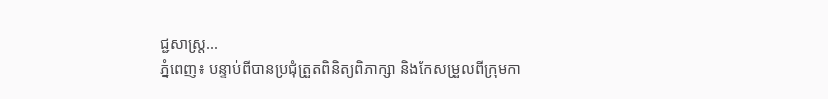ជ្ជសាស្រ្ត...
ភ្នំពេញ៖ បន្ទាប់ពីបានប្រជុំត្រួតពិនិត្យពិភាក្សា និងកែសម្រួលពីក្រុមកា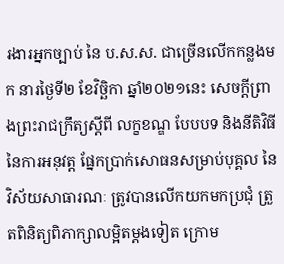រងារអ្នកច្បាប់ នៃ ប.ស.ស. ជាច្រើនលើកកន្លងមក នារថ្ងៃទី២ ខែវិច្ឆិកា ឆ្នាំ២០២១នេះ សេចក្តីព្រាងព្រះរាជក្រឹត្យស្តីពី លក្ខខណ្ឌ បែបបទ និងនីតិវិធី នៃការអនុវត្ត ផ្នែកប្រាក់សោធនសម្រាប់បុគ្គល នៃវិស័យសាធារណៈ ត្រូវបានលើកយកមកប្រជុំ ត្រួតពិនិត្យពិភាក្សាលម្អិតម្ដងទៀត ក្រោម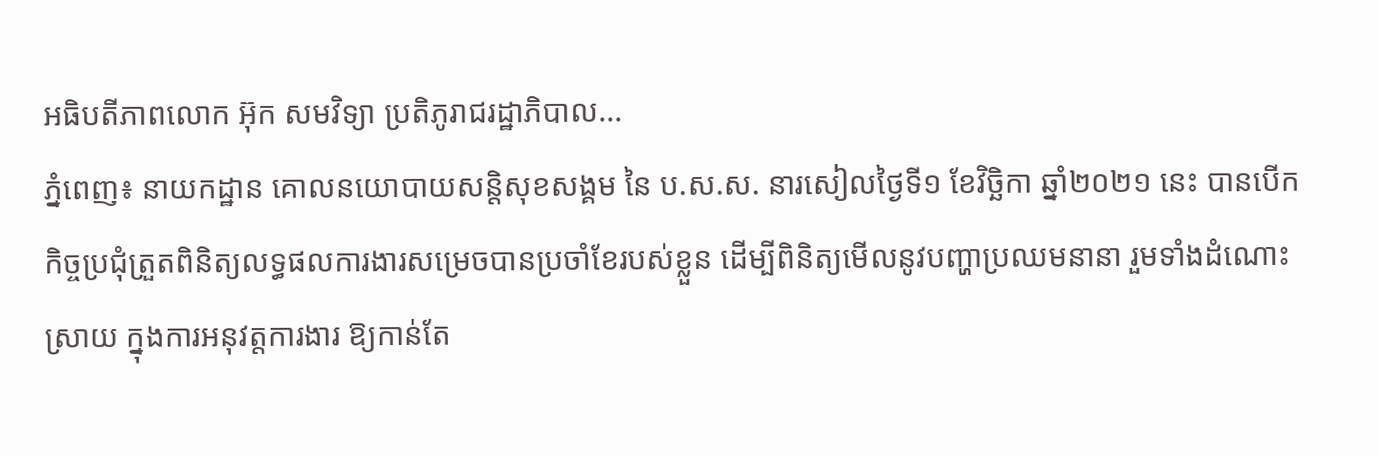អធិបតីភាពលោក អ៊ុក សមវិទ្យា ប្រតិភូរាជរដ្ឋាភិបាល...
ភ្នំពេញ៖ នាយកដ្ឋាន គោលនយោបាយសន្តិសុខសង្គម នៃ ប.ស.ស. នារសៀលថ្ងៃទី១ ខែវិច្ឆិកា ឆ្នាំ២០២១ នេះ បានបើកកិច្ចប្រជុំត្រួតពិនិត្យលទ្ធផលការងារសម្រេចបានប្រចាំខែរបស់ខ្លួន ដើម្បីពិនិត្យមើលនូវបញ្ហាប្រឈមនានា រួមទាំងដំណោះស្រាយ ក្នុងការអនុវត្តការងារ ឱ្យកាន់តែ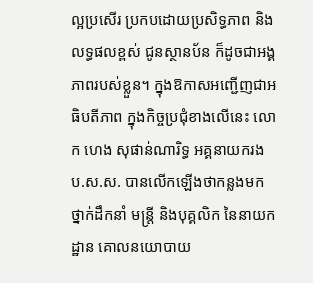ល្អប្រសើរ ប្រកបដោយប្រសិទ្ធភាព និងលទ្ធផលខ្ពស់ ជូនស្ថានប័ន ក៏ដូចជាអង្គភាពរបស់ខ្លួន។ ក្នុងឱកាសអញ្ជើញជាអធិបតីភាព ក្នុងកិច្ចប្រជុំខាងលើនេះ លោក ហេង សុផាន់ណារិទ្ធ អគ្គនាយករង ប.ស.ស. បានលើកឡើងថាកន្លងមក ថ្នាក់ដឹកនាំ មន្រ្តី និងបុគ្គលិក នៃនាយកដ្ឋាន គោលនយោបាយ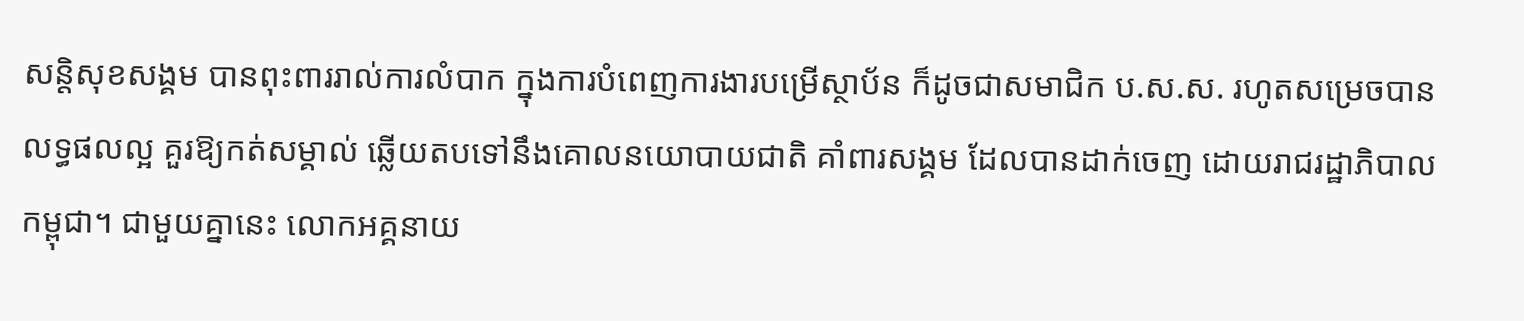សន្តិសុខសង្គម បានពុះពាររាល់ការលំបាក ក្នុងការបំពេញការងារបម្រើស្ថាប័ន ក៏ដូចជាសមាជិក ប.ស.ស. រហូតសម្រេចបានលទ្ធផលល្អ គួរឱ្យកត់សម្គាល់ ឆ្លើយតបទៅនឹងគោលនយោបាយជាតិ គាំពារសង្គម ដែលបានដាក់ចេញ ដោយរាជរដ្ឋាភិបាលកម្ពុជា។ ជាមួយគ្នានេះ លោកអគ្គនាយ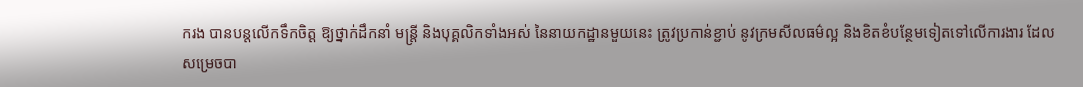ករង បានបន្តលើកទឹកចិត្ត ឱ្យថ្នាក់ដឹកនាំ មន្រ្តី និងបុគ្គលិកទាំងអស់ នៃនាយកដ្ឋានមួយនេះ ត្រូវប្រកាន់ខ្ជាប់ នូវក្រមសីលធម៌ល្អ និងខិតខំបន្ថែមទៀតទៅលើការងារ ដែលសម្រេចបា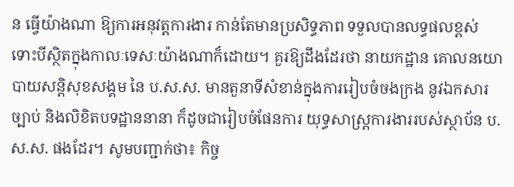ន ធ្វើយ៉ាងណា ឱ្យការអនុវត្តការងារ កាន់តែមានប្រសិទ្ធភាព ទទួលបានលទ្ធផលខ្ពស់ ទោះបីស្ថិតក្នុងកាលៈទេសៈយ៉ាងណាក៏ដោយ។ គួរឱ្យដឹងដែរថា នាយកដ្ឋាន គោលនយោបាយសន្តិសុខសង្គម នៃ ប.ស.ស. មានតួនាទីសំខាន់ក្នុងការរៀបចំចងក្រង នូវឯកសារច្បាប់ និងលិខិតបទដ្ឋាននានា ក៏ដូចជារៀបចំផែនការ យុទ្ធសាស្រ្តការងាររបស់ស្ថាប័ន ប.ស.ស. ផងដែរ។ សូមបញ្ជាក់ថា៖ កិច្ច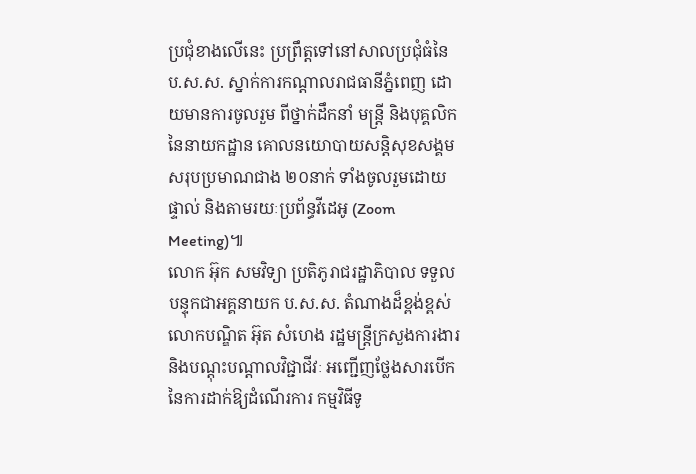ប្រជុំខាងលើនេះ ប្រព្រឹត្តទៅនៅសាលប្រជុំធំនៃ ប.ស.ស. ស្នាក់ការកណ្តាលរាជធានីភ្នំពេញ ដោយមានការចូលរួម ពីថ្នាក់ដឹកនាំ មន្រ្តី និងបុគ្គលិក នៃនាយកដ្ឋាន គោលនយោបាយសន្តិសុខសង្គម សរុបប្រមាណជាង ២០នាក់ ទាំងចូលរួមដោយផ្ទាល់ និងតាមរយៈប្រព័ន្ធវីដេអូ (Zoom Meeting)៕
លោក អ៊ុក សមវិទ្យា ប្រតិភូរាជរដ្ឋាភិបាល ទទួលបន្ទុកជាអគ្គនាយក ប.ស.ស. តំណាងដ៏ខ្ពង់ខ្ពស់លោកបណ្ឌិត អ៊ុត សំហេង រដ្ឋមន្ត្រីក្រសួងការងារ និងបណ្តុះបណ្តាលវិជ្ជាជីវៈ អញ្ជើញថ្លែងសារបើក នៃការដាក់ឱ្យដំណើរការ កម្មវិធីទូ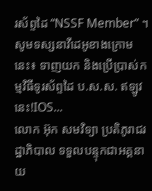រស័ព្ទដៃ “NSSF Member” ។ សូមទស្សនាវីដេអូខាងក្រោមនេះ៖ ទាញយក និងប្រើប្រាស់កម្មវិធីទូរស័ព្ទដៃ ប.ស.ស. ឥឡូវនេះ!IOS...
លោក អ៊ុក សមវិទ្យា ប្រតិភូរាជរដ្ឋាភិបាល ទទួលបន្ទុកជាអគ្គនាយ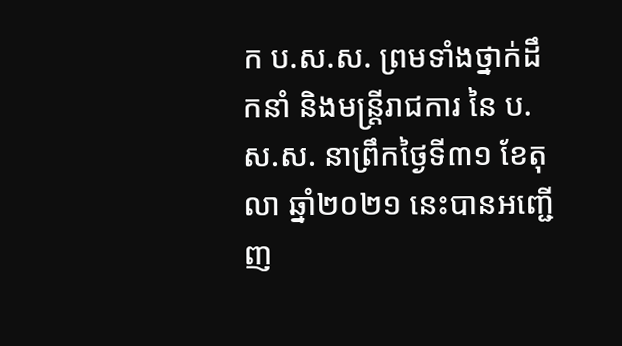ក ប.ស.ស. ព្រមទាំងថ្នាក់ដឹកនាំ និងមន្ត្រីរាជការ នៃ ប.ស.ស. នាព្រឹកថ្ងៃទី៣១ ខែតុលា ឆ្នាំ២០២១ នេះបានអញ្ជើញ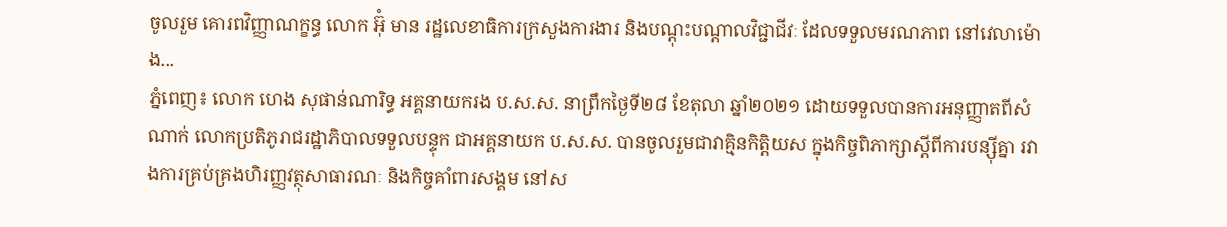ចូលរួម គោរពវិញ្ញាណក្ខន្ធ លោក អ៊ុំ មាន រដ្ឋលេខាធិការក្រសួងការងារ និងបណ្ដុះបណ្ដាលវិជ្ជាជីវៈ ដែលទទួលមរណភាព នៅវេលាម៉ោង...
ភ្នំពេញ៖ លោក ហេង សុផាន់ណារិទ្ធ អគ្គនាយករង ប.ស.ស. នាព្រឹកថ្ងៃទី២៨ ខែតុលា ឆ្នាំ២០២១ ដោយទទួលបានការអនុញ្ញាតពីសំណាក់ លោកប្រតិភូរាជរដ្ឋាភិបាលទទួលបន្ទុក ជាអគ្គនាយក ប.ស.ស. បានចូលរួមជាវាគ្មិនកិត្តិយស ក្នុងកិច្ចពិភាក្សាស្ដីពីការបន្ស៊ីគ្នា រវាងការគ្រប់គ្រងហិរញ្ញវត្ថុសាធារណៈ និងកិច្ចគាំពារសង្គម នៅស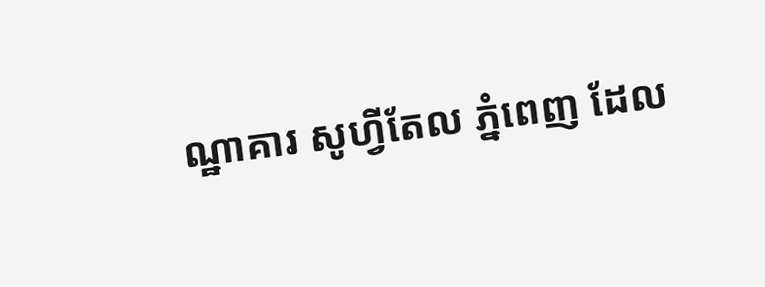ណ្ឋាគារ សូហ្វីតែល ភ្នំពេញ ដែល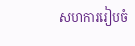សហការរៀបចំ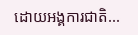ដោយអង្គការជាតិ...